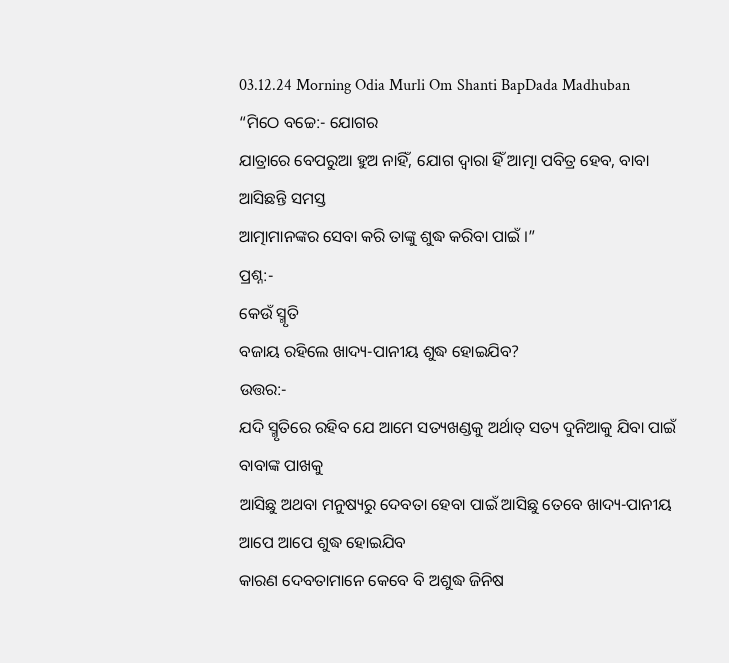03.12.24 Morning Odia Murli Om Shanti BapDada Madhuban
“ମିଠେ ବଚ୍ଚେ:- ଯୋଗର
ଯାତ୍ରାରେ ବେପରୁଆ ହୁଅ ନାହିଁ, ଯୋଗ ଦ୍ୱାରା ହିଁ ଆତ୍ମା ପବିତ୍ର ହେବ, ବାବା ଆସିଛନ୍ତି ସମସ୍ତ
ଆତ୍ମାମାନଙ୍କର ସେବା କରି ତାଙ୍କୁ ଶୁଦ୍ଧ କରିବା ପାଇଁ ।”
ପ୍ରଶ୍ନ:-
କେଉଁ ସ୍ମୃତି
ବଜାୟ ରହିଲେ ଖାଦ୍ୟ-ପାନୀୟ ଶୁଦ୍ଧ ହୋଇଯିବ?
ଉତ୍ତର:-
ଯଦି ସ୍ମୃତିରେ ରହିବ ଯେ ଆମେ ସତ୍ୟଖଣ୍ଡକୁ ଅର୍ଥାତ୍ ସତ୍ୟ ଦୁନିଆକୁ ଯିବା ପାଇଁ ବାବାଙ୍କ ପାଖକୁ
ଆସିଛୁ ଅଥବା ମନୁଷ୍ୟରୁ ଦେବତା ହେବା ପାଇଁ ଆସିଛୁ ତେବେ ଖାଦ୍ୟ-ପାନୀୟ ଆପେ ଆପେ ଶୁଦ୍ଧ ହୋଇଯିବ
କାରଣ ଦେବତାମାନେ କେବେ ବି ଅଶୁଦ୍ଧ ଜିନିଷ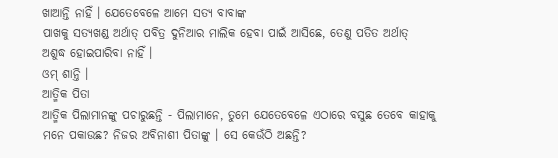ଖାଆନ୍ତି ନାହିଁ । ଯେତେବେଳେ ଆମେ ସତ୍ୟ ବାବାଙ୍କ
ପାଖକୁ ସତ୍ୟଖଣ୍ଡ ଅର୍ଥାତ୍ ପବିତ୍ର ଦୁନିଆର ମାଲିକ ହେବା ପାଇଁ ଆସିଛେ, ତେଣୁ ପତିତ ଅର୍ଥାତ୍
ଅଶୁଦ୍ଧ ହୋଇପାରିବା ନାହିଁ ।
ଓମ୍ ଶାନ୍ତି ।
ଆତ୍ମିକ ପିତା
ଆତ୍ମିକ ପିଲାମାନଙ୍କୁ ପଚାରୁଛନ୍ତି - ପିଲାମାନେ, ତୁମେ ଯେତେବେଳେ ଏଠାରେ ବସୁଛ ତେବେ କାହାକୁ
ମନେ ପକାଉଛ? ନିଜର ଅବିନାଶୀ ପିତାଙ୍କୁ । ସେ କେଉଁଠି ଅଛନ୍ତି?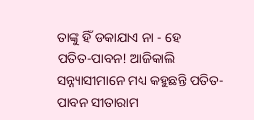ତାଙ୍କୁ ହିଁ ଡକାଯାଏ ନା - ହେ
ପତିତ-ପାବନ! ଆଜିକାଲି ସନ୍ନ୍ୟାସୀମାନେ ମଧ୍ୟ କହୁଛନ୍ତି ପତିତ-ପାବନ ସୀତାରାମ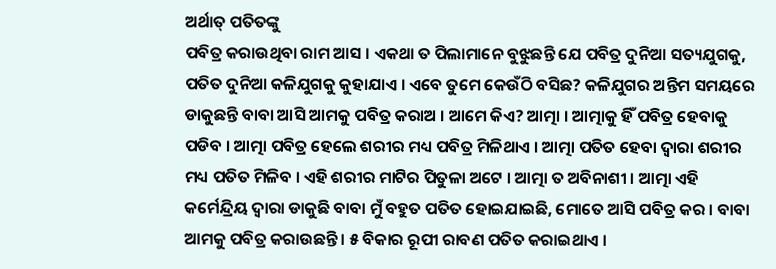ଅର୍ଥାତ୍ ପତିତଙ୍କୁ
ପବିତ୍ର କରାଉଥିବା ରାମ ଆସ । ଏକଥା ତ ପିଲାମାନେ ବୁଝୁଛନ୍ତି ଯେ ପବିତ୍ର ଦୁନିଆ ସତ୍ୟଯୁଗକୁ,
ପତିତ ଦୁନିଆ କଳିଯୁଗକୁ କୁହାଯାଏ । ଏବେ ତୁମେ କେଉଁଠି ବସିଛ? କଳିଯୁଗର ଅନ୍ତିମ ସମୟରେ
ଡାକୁଛନ୍ତି ବାବା ଆସି ଆମକୁ ପବିତ୍ର କରାଅ । ଆମେ କିଏ? ଆତ୍ମା । ଆତ୍ମାକୁ ହିଁ ପବିତ୍ର ହେବାକୁ
ପଡିବ । ଆତ୍ମା ପବିତ୍ର ହେଲେ ଶରୀର ମଧ୍ୟ ପବିତ୍ର ମିଳିଥାଏ । ଆତ୍ମା ପତିତ ହେବା ଦ୍ୱାରା ଶରୀର
ମଧ୍ୟ ପତିତ ମିଳିବ । ଏହି ଶରୀର ମାଟିର ପିତୁଳା ଅଟେ । ଆତ୍ମା ତ ଅବିନାଶୀ । ଆତ୍ମା ଏହି
କର୍ମେନ୍ଦ୍ରିୟ ଦ୍ୱାରା ଡାକୁଛି ବାବା ମୁଁ ବହୁତ ପତିତ ହୋଇଯାଇଛି, ମୋତେ ଆସି ପବିତ୍ର କର । ବାବା
ଆମକୁ ପବିତ୍ର କରାଉଛନ୍ତି । ୫ ବିକାର ରୂପୀ ରାବଣ ପତିତ କରାଇଥାଏ ।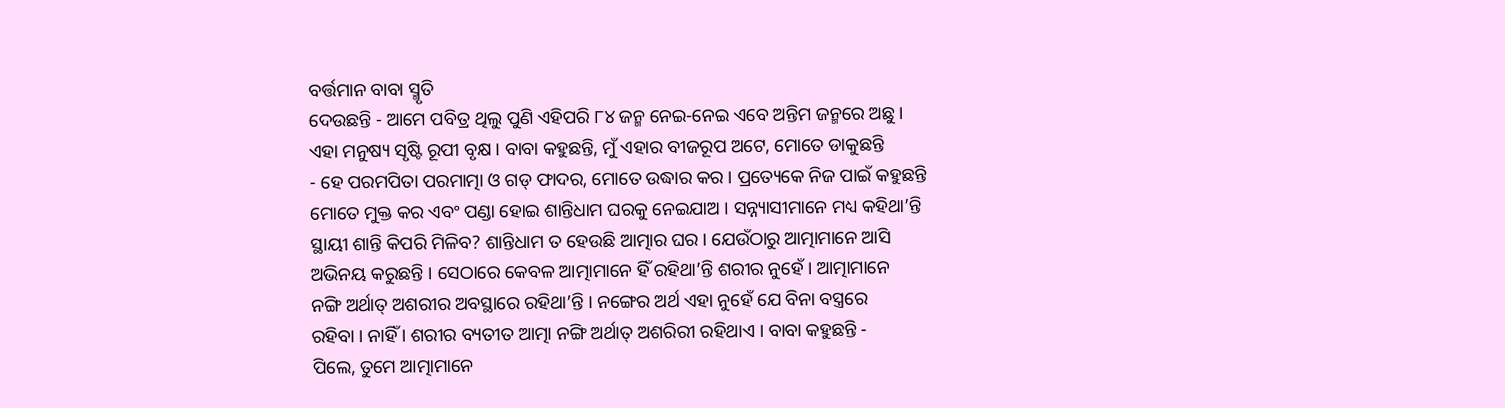ବର୍ତ୍ତମାନ ବାବା ସ୍ମୃତି
ଦେଉଛନ୍ତି - ଆମେ ପବିତ୍ର ଥିଲୁ ପୁଣି ଏହିପରି ୮୪ ଜନ୍ମ ନେଇ-ନେଇ ଏବେ ଅନ୍ତିମ ଜନ୍ମରେ ଅଛୁ ।
ଏହା ମନୁଷ୍ୟ ସୃଷ୍ଟି ରୂପୀ ବୃକ୍ଷ । ବାବା କହୁଛନ୍ତି, ମୁଁ ଏହାର ବୀଜରୂପ ଅଟେ, ମୋତେ ଡାକୁଛନ୍ତି
- ହେ ପରମପିତା ପରମାତ୍ମା ଓ ଗଡ୍ ଫାଦର, ମୋତେ ଉଦ୍ଧାର କର । ପ୍ରତ୍ୟେକେ ନିଜ ପାଇଁ କହୁଛନ୍ତି
ମୋତେ ମୁକ୍ତ କର ଏବଂ ପଣ୍ଡା ହୋଇ ଶାନ୍ତିଧାମ ଘରକୁ ନେଇଯାଅ । ସନ୍ନ୍ୟାସୀମାନେ ମଧ୍ୟ କହିଥା’ନ୍ତି
ସ୍ଥାୟୀ ଶାନ୍ତି କିପରି ମିଳିବ? ଶାନ୍ତିଧାମ ତ ହେଉଛି ଆତ୍ମାର ଘର । ଯେଉଁଠାରୁ ଆତ୍ମାମାନେ ଆସି
ଅଭିନୟ କରୁଛନ୍ତି । ସେଠାରେ କେବଳ ଆତ୍ମାମାନେ ହିଁ ରହିଥା’ନ୍ତି ଶରୀର ନୁହେଁ । ଆତ୍ମାମାନେ
ନଙ୍ଗି ଅର୍ଥାତ୍ ଅଶରୀର ଅବସ୍ଥାରେ ରହିଥା’ନ୍ତି । ନଙ୍ଗେର ଅର୍ଥ ଏହା ନୁହେଁ ଯେ ବିନା ବସ୍ତ୍ରରେ
ରହିବା । ନାହିଁ । ଶରୀର ବ୍ୟତୀତ ଆତ୍ମା ନଙ୍ଗି ଅର୍ଥାତ୍ ଅଶରିରୀ ରହିଥାଏ । ବାବା କହୁଛନ୍ତି -
ପିଲେ, ତୁମେ ଆତ୍ମାମାନେ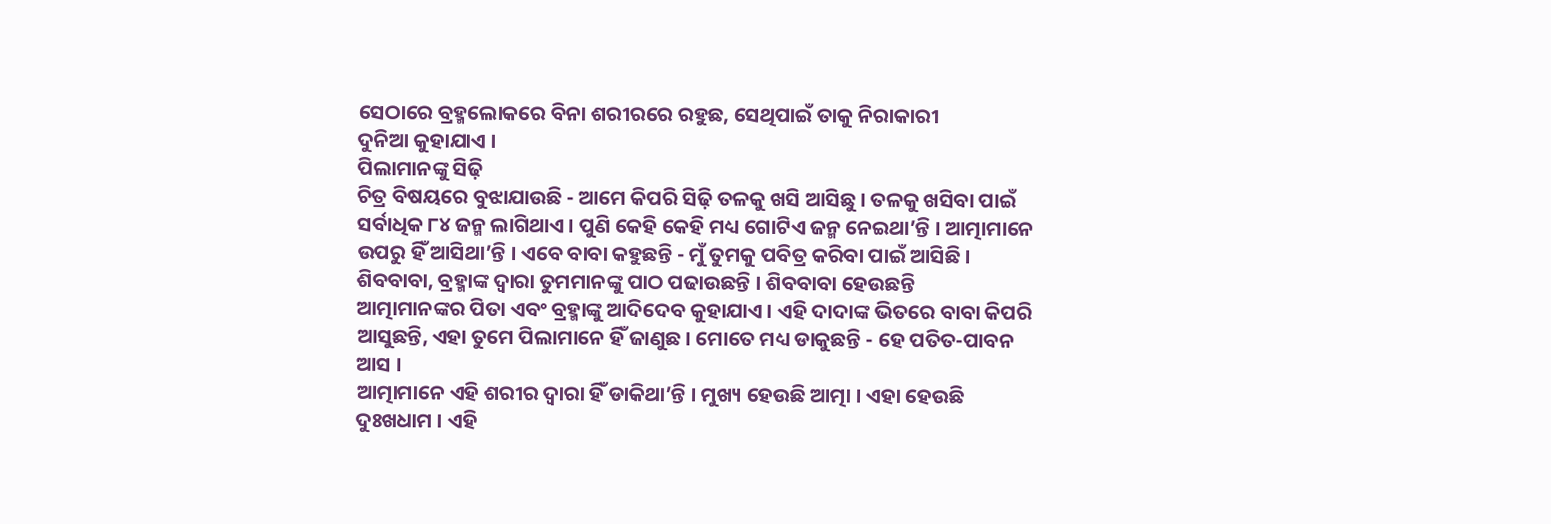ସେଠାରେ ବ୍ରହ୍ମଲୋକରେ ବିନା ଶରୀରରେ ରହୁଛ, ସେଥିପାଇଁ ତାକୁ ନିରାକାରୀ
ଦୁନିଆ କୁହାଯାଏ ।
ପିଲାମାନଙ୍କୁ ସିଢ଼ି
ଚିତ୍ର ବିଷୟରେ ବୁଝାଯାଉଛି - ଆମେ କିପରି ସିଢ଼ି ତଳକୁ ଖସି ଆସିଛୁ । ତଳକୁ ଖସିବା ପାଇଁ
ସର୍ବାଧିକ ୮୪ ଜନ୍ମ ଲାଗିଥାଏ । ପୁଣି କେହି କେହି ମଧ୍ୟ ଗୋଟିଏ ଜନ୍ମ ନେଇଥା’ନ୍ତି । ଆତ୍ମାମାନେ
ଉପରୁ ହିଁ ଆସିଥା’ନ୍ତି । ଏବେ ବାବା କହୁଛନ୍ତି - ମୁଁ ତୁମକୁ ପବିତ୍ର କରିବା ପାଇଁ ଆସିଛି ।
ଶିବବାବା, ବ୍ରହ୍ମାଙ୍କ ଦ୍ୱାରା ତୁମମାନଙ୍କୁ ପାଠ ପଢାଉଛନ୍ତି । ଶିବବାବା ହେଉଛନ୍ତି
ଆତ୍ମାମାନଙ୍କର ପିତା ଏବଂ ବ୍ରହ୍ମାଙ୍କୁ ଆଦିଦେବ କୁହାଯାଏ । ଏହି ଦାଦାଙ୍କ ଭିତରେ ବାବା କିପରି
ଆସୁଛନ୍ତି, ଏହା ତୁମେ ପିଲାମାନେ ହିଁ ଜାଣୁଛ । ମୋତେ ମଧ୍ୟ ଡାକୁଛନ୍ତି - ହେ ପତିତ-ପାବନ ଆସ ।
ଆତ୍ମାମାନେ ଏହି ଶରୀର ଦ୍ୱାରା ହିଁ ଡାକିଥା’ନ୍ତି । ମୁଖ୍ୟ ହେଉଛି ଆତ୍ମା । ଏହା ହେଉଛି
ଦୁଃଖଧାମ । ଏହି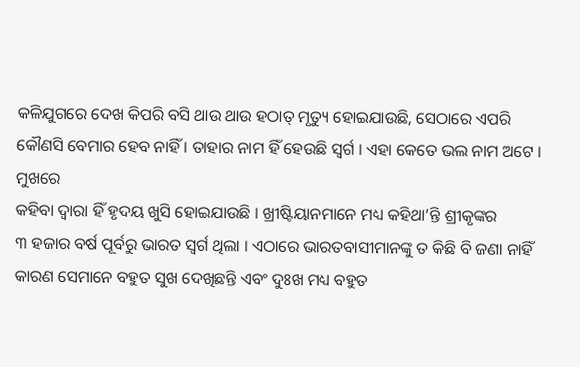କଳିଯୁଗରେ ଦେଖ କିପରି ବସି ଥାଉ ଥାଉ ହଠାତ୍ ମୃତ୍ୟୁ ହୋଇଯାଉଛି, ସେଠାରେ ଏପରି
କୌଣସି ବେମାର ହେବ ନାହିଁ । ତାହାର ନାମ ହିଁ ହେଉଛି ସ୍ୱର୍ଗ । ଏହା କେତେ ଭଲ ନାମ ଅଟେ । ମୁଖରେ
କହିବା ଦ୍ୱାରା ହିଁ ହୃଦୟ ଖୁସି ହୋଇଯାଉଛି । ଖ୍ରୀଷ୍ଟିୟାନମାନେ ମଧ୍ୟ କହିଥା’ନ୍ତି ଶ୍ରୀକୃଙ୍କର
୩ ହଜାର ବର୍ଷ ପୂର୍ବରୁ ଭାରତ ସ୍ୱର୍ଗ ଥିଲା । ଏଠାରେ ଭାରତବାସୀମାନଙ୍କୁ ତ କିଛି ବି ଜଣା ନାହିଁ
କାରଣ ସେମାନେ ବହୁତ ସୁଖ ଦେଖିଛନ୍ତି ଏବଂ ଦୁଃଖ ମଧ୍ୟ ବହୁତ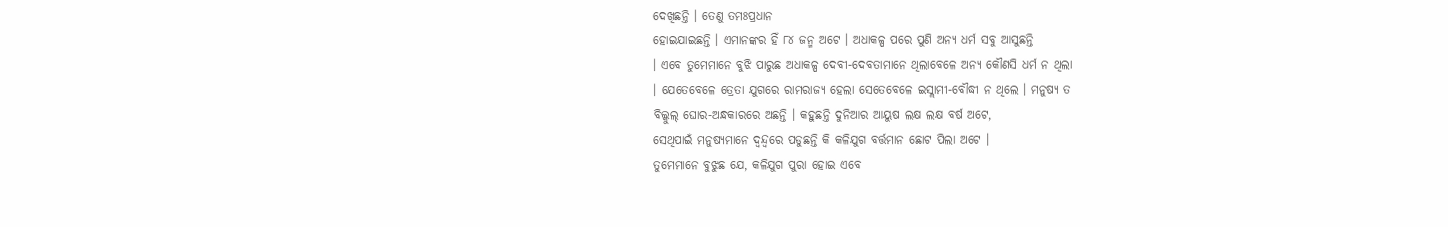ଦେଖିଛନ୍ତି । ତେଣୁ ତମଃପ୍ରଧାନ
ହୋଇଯାଇଛନ୍ତି । ଏମାନଙ୍କର ହିଁ ୮୪ ଜନ୍ମ ଅଟେ । ଅଧାକଳ୍ପ ପରେ ପୁଣି ଅନ୍ୟ ଧର୍ମ ସବୁ ଆସୁଛନ୍ତି
। ଏବେ ତୁମେମାନେ ବୁଝି ପାରୁଛ ଅଧାକଳ୍ପ ଦେବୀ-ଦେବତାମାନେ ଥିଲାବେଳେ ଅନ୍ୟ କୌଣସି ଧର୍ମ ନ ଥିଲା
। ଯେତେବେଳେ ତ୍ରେତା ଯୁଗରେ ରାମରାଜ୍ୟ ହେଲା ସେତେବେଳେ ଇସ୍ଲାମୀ-ବୌଦ୍ଧୀ ନ ଥିଲେ । ମନୁଷ୍ୟ ତ
ବିଲ୍କୁଲ୍ ଘୋର-ଅନ୍ଧକାରରେ ଅଛନ୍ତି । କହୁଛନ୍ତି ଦୁନିଆର ଆୟୁଷ ଲକ୍ଷ ଲକ୍ଷ ବର୍ଷ ଅଟେ,
ସେଥିପାଇଁ ମନୁଷ୍ୟମାନେ ଦ୍ୱନ୍ଦ୍ୱରେ ପଡୁଛନ୍ତି କି କଳିଯୁଗ ବର୍ତ୍ତମାନ ଛୋଟ ପିଲା ଅଟେ ।
ତୁମେମାନେ ବୁଝୁଛ ଯେ, କଳିଯୁଗ ପୁରା ହୋଇ ଏବେ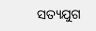ସତ୍ୟଯୁଗ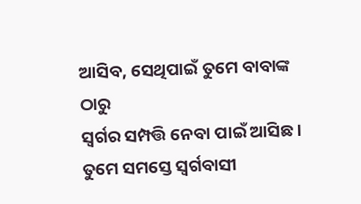ଆସିବ, ସେଥିପାଇଁ ତୁମେ ବାବାଙ୍କ ଠାରୁ
ସ୍ୱର୍ଗର ସମ୍ପତ୍ତି ନେବା ପାଇଁ ଆସିଛ । ତୁମେ ସମସ୍ତେ ସ୍ୱର୍ଗବାସୀ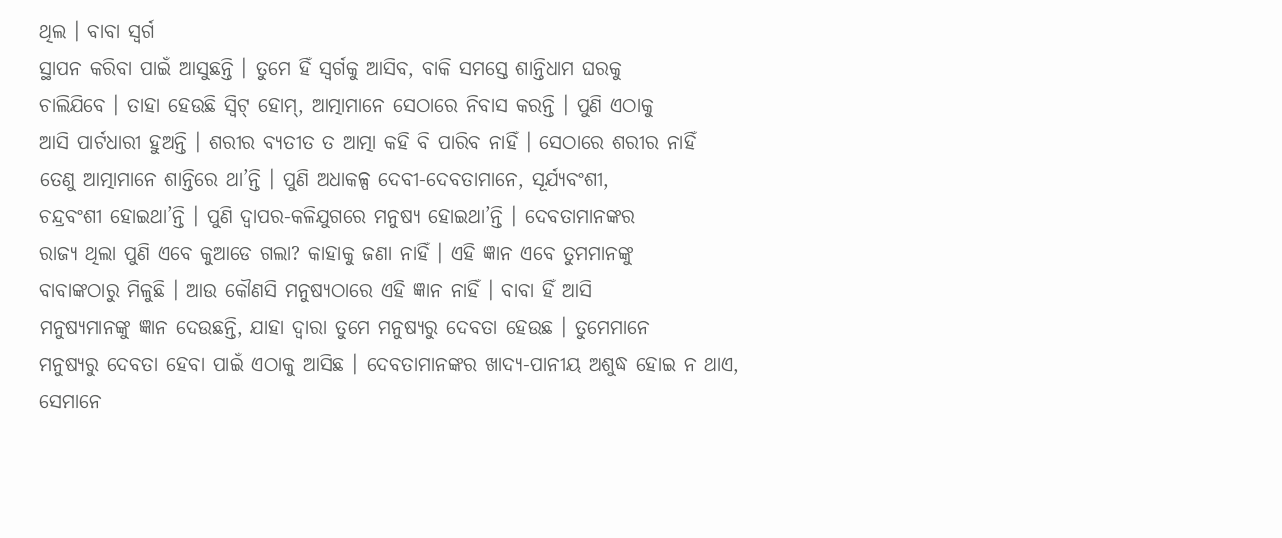ଥିଲ । ବାବା ସ୍ୱର୍ଗ
ସ୍ଥାପନ କରିବା ପାଇଁ ଆସୁଛନ୍ତି । ତୁମେ ହିଁ ସ୍ୱର୍ଗକୁ ଆସିବ, ବାକି ସମସ୍ତେ ଶାନ୍ତିଧାମ ଘରକୁ
ଚାଲିଯିବେ । ତାହା ହେଉଛି ସ୍ୱିଟ୍ ହୋମ୍, ଆତ୍ମାମାନେ ସେଠାରେ ନିବାସ କରନ୍ତି । ପୁଣି ଏଠାକୁ
ଆସି ପାର୍ଟଧାରୀ ହୁଅନ୍ତି । ଶରୀର ବ୍ୟତୀତ ତ ଆତ୍ମା କହି ବି ପାରିବ ନାହିଁ । ସେଠାରେ ଶରୀର ନାହିଁ
ତେଣୁ ଆତ୍ମାମାନେ ଶାନ୍ତିରେ ଥା’ନ୍ତି । ପୁଣି ଅଧାକଳ୍ପ ଦେବୀ-ଦେବତାମାନେ, ସୂର୍ଯ୍ୟବଂଶୀ,
ଚନ୍ଦ୍ରବଂଶୀ ହୋଇଥା’ନ୍ତି । ପୁଣି ଦ୍ୱାପର-କଳିଯୁଗରେ ମନୁଷ୍ୟ ହୋଇଥା’ନ୍ତି । ଦେବତାମାନଙ୍କର
ରାଜ୍ୟ ଥିଲା ପୁଣି ଏବେ କୁଆଡେ ଗଲା? କାହାକୁ ଜଣା ନାହିଁ । ଏହି ଜ୍ଞାନ ଏବେ ତୁମମାନଙ୍କୁ
ବାବାଙ୍କଠାରୁ ମିଳୁଛି । ଆଉ କୌଣସି ମନୁଷ୍ୟଠାରେ ଏହି ଜ୍ଞାନ ନାହିଁ । ବାବା ହିଁ ଆସି
ମନୁଷ୍ୟମାନଙ୍କୁ ଜ୍ଞାନ ଦେଉଛନ୍ତି, ଯାହା ଦ୍ୱାରା ତୁମେ ମନୁଷ୍ୟରୁ ଦେବତା ହେଉଛ । ତୁମେମାନେ
ମନୁଷ୍ୟରୁ ଦେବତା ହେବା ପାଇଁ ଏଠାକୁ ଆସିଛ । ଦେବତାମାନଙ୍କର ଖାଦ୍ୟ-ପାନୀୟ ଅଶୁଦ୍ଧ ହୋଇ ନ ଥାଏ,
ସେମାନେ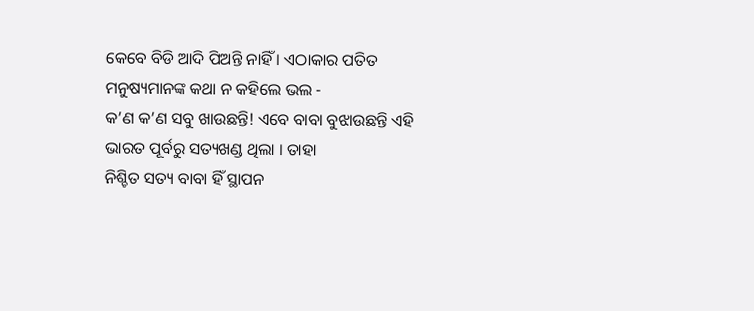କେବେ ବିଡି ଆଦି ପିଅନ୍ତି ନାହିଁ । ଏଠାକାର ପତିତ ମନୁଷ୍ୟମାନଙ୍କ କଥା ନ କହିଲେ ଭଲ -
କ’ଣ କ’ଣ ସବୁ ଖାଉଛନ୍ତି! ଏବେ ବାବା ବୁଝାଉଛନ୍ତି ଏହି ଭାରତ ପୂର୍ବରୁ ସତ୍ୟଖଣ୍ଡ ଥିଲା । ତାହା
ନିଶ୍ଚିତ ସତ୍ୟ ବାବା ହିଁ ସ୍ଥାପନ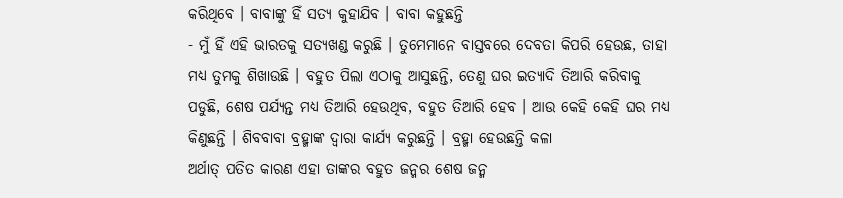କରିଥିବେ । ବାବାଙ୍କୁ ହିଁ ସତ୍ୟ କୁହାଯିବ । ବାବା କହୁଛନ୍ତି
- ମୁଁ ହିଁ ଏହି ଭାରତକୁ ସତ୍ୟଖଣ୍ଡ କରୁଛି । ତୁମେମାନେ ବାସ୍ତବରେ ଦେବତା କିପରି ହେଉଛ, ତାହା
ମଧ୍ୟ ତୁମକୁ ଶିଖାଉଛି । ବହୁତ ପିଲା ଏଠାକୁ ଆସୁଛନ୍ତି, ତେଣୁ ଘର ଇତ୍ୟାଦି ତିଆରି କରିବାକୁ
ପଡୁଛି, ଶେଷ ପର୍ଯ୍ୟନ୍ତ ମଧ୍ୟ ତିଆରି ହେଉଥିବ, ବହୁତ ତିଆରି ହେବ । ଆଉ କେହି କେହି ଘର ମଧ୍ୟ
କିଣୁଛନ୍ତି । ଶିବବାବା ବ୍ରହ୍ମାଙ୍କ ଦ୍ୱାରା କାର୍ଯ୍ୟ କରୁଛନ୍ତି । ବ୍ରହ୍ମା ହେଉଛନ୍ତି କଳା
ଅର୍ଥାତ୍ ପତିତ କାରଣ ଏହା ତାଙ୍କର ବହୁତ ଜନ୍ମର ଶେଷ ଜନ୍ମ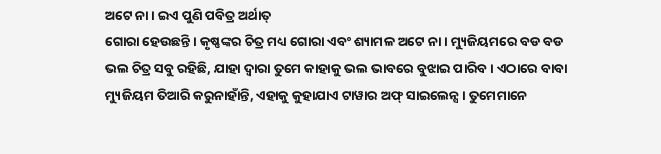ଅଟେ ନା । ଇଏ ପୁଣି ପବିତ୍ର ଅର୍ଥାତ୍
ଗୋରା ହେଉଛନ୍ତି । କୃଷ୍ଣଙ୍କର ଚିତ୍ର ମଧ୍ୟ ଗୋରା ଏବଂ ଶ୍ୟାମଳ ଅଟେ ନା । ମ୍ୟୁଜିୟମରେ ବଡ ବଡ
ଭଲ ଚିତ୍ର ସବୁ ରହିଛି, ଯାହା ଦ୍ୱାରା ତୁମେ କାହାକୁ ଭଲ ଭାବରେ ବୁଝାଇ ପାରିବ । ଏଠାରେ ବାବା
ମ୍ୟୁଜିୟମ ତିଆରି କରୁନାହାଁନ୍ତି, ଏହାକୁ କୁହାଯାଏ ଟାୱାର ଅଫ୍ ସାଇଲେନ୍ସ । ତୁମେମାନେ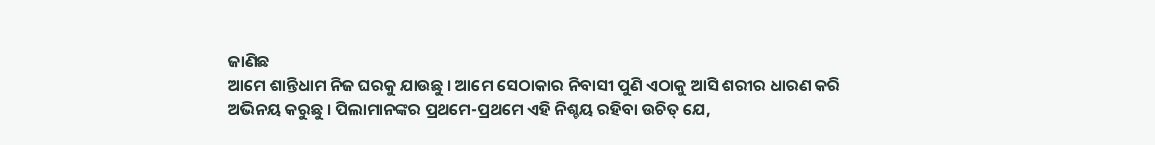ଜାଣିଛ
ଆମେ ଶାନ୍ତିଧାମ ନିଜ ଘରକୁ ଯାଉଛୁ । ଆମେ ସେଠାକାର ନିବାସୀ ପୁଣି ଏଠାକୁ ଆସି ଶରୀର ଧାରଣ କରି
ଅଭିନୟ କରୁଛୁ । ପିଲାମାନଙ୍କର ପ୍ରଥମେ-ପ୍ରଥମେ ଏହି ନିଶ୍ଚୟ ରହିବା ଉଚିତ୍ ଯେ,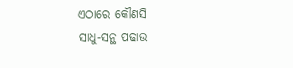ଏଠାରେ କୌଣସି
ସାଧୁ-ସନ୍ଥ ପଢାଉ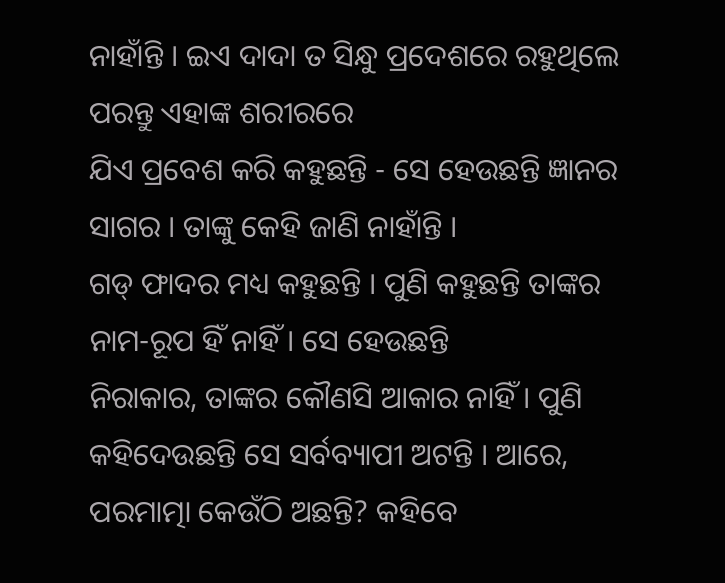ନାହାଁନ୍ତି । ଇଏ ଦାଦା ତ ସିନ୍ଧୁ ପ୍ରଦେଶରେ ରହୁଥିଲେ ପରନ୍ତୁ ଏହାଙ୍କ ଶରୀରରେ
ଯିଏ ପ୍ରବେଶ କରି କହୁଛନ୍ତି - ସେ ହେଉଛନ୍ତି ଜ୍ଞାନର ସାଗର । ତାଙ୍କୁ କେହି ଜାଣି ନାହାଁନ୍ତି ।
ଗଡ୍ ଫାଦର ମଧ୍ୟ କହୁଛନ୍ତି । ପୁଣି କହୁଛନ୍ତି ତାଙ୍କର ନାମ-ରୂପ ହିଁ ନାହିଁ । ସେ ହେଉଛନ୍ତି
ନିରାକାର, ତାଙ୍କର କୌଣସି ଆକାର ନାହିଁ । ପୁଣି କହିଦେଉଛନ୍ତି ସେ ସର୍ବବ୍ୟାପୀ ଅଟନ୍ତି । ଆରେ,
ପରମାତ୍ମା କେଉଁଠି ଅଛନ୍ତି? କହିବେ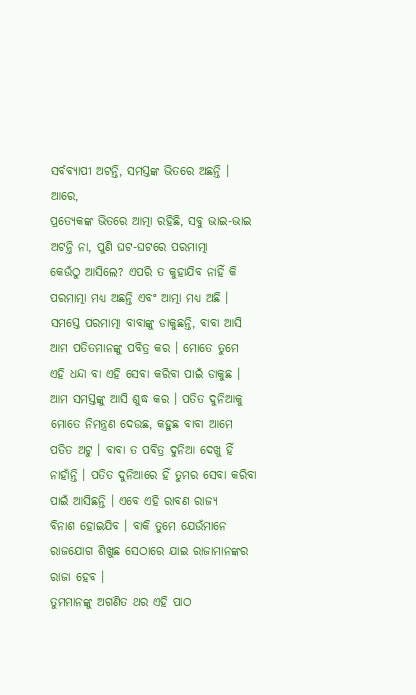ସର୍ବବ୍ୟାପୀ ଅଟନ୍ତି, ସମସ୍ତଙ୍କ ଭିତରେ ଅଛନ୍ତି । ଆରେ,
ପ୍ରତ୍ୟେକଙ୍କ ଭିତରେ ଆତ୍ମା ରହିଛି, ସବୁ ଭାଇ-ଭାଇ ଅଟନ୍ତି ନା, ପୁଣି ଘଟ-ଘଟରେ ପରମାତ୍ମା
କେଉଁଠୁ ଆସିଲେ? ଏପରି ତ କୁହାଯିବ ନାହିଁ କି ପରମାତ୍ମା ମଧ୍ୟ ଅଛନ୍ତି ଏବଂ ଆତ୍ମା ମଧ୍ୟ ଅଛି ।
ସମସ୍ତେ ପରମାତ୍ମା ବାବାଙ୍କୁ ଡାକୁଛନ୍ତି, ବାବା ଆସି ଆମ ପତିତମାନଙ୍କୁ ପବିତ୍ର କର । ମୋତେ ତୁମେ
ଏହି ଧନ୍ଦା ବା ଏହି ସେବା କରିବା ପାଇଁ ଡାକୁଛ । ଆମ ସମସ୍ତଙ୍କୁ ଆସି ଶୁଦ୍ଧ କର । ପତିତ ଦୁନିଆକୁ
ମୋତେ ନିମନ୍ତ୍ରଣ ଦେଉଛ, କହୁଛ ବାବା ଆମେ ପତିତ ଅଟୁ । ବାବା ତ ପବିତ୍ର ଦୁନିଆ ଦେଖୁ ହିଁ
ନାହାଁନ୍ତି । ପତିତ ଦୁନିଆରେ ହିଁ ତୁମର ସେବା କରିବା ପାଇଁ ଆସିଛନ୍ତି । ଏବେ ଏହି ରାବଣ ରାଜ୍ୟ
ବିନାଶ ହୋଇଯିବ । ବାକି ତୁମେ ଯେଉଁମାନେ ରାଜଯୋଗ ଶିଖୁଛ ସେଠାରେ ଯାଇ ରାଜାମାନଙ୍କର ରାଜା ହେବ ।
ତୁମମାନଙ୍କୁ ଅଗଣିତ ଥର ଏହି ପାଠ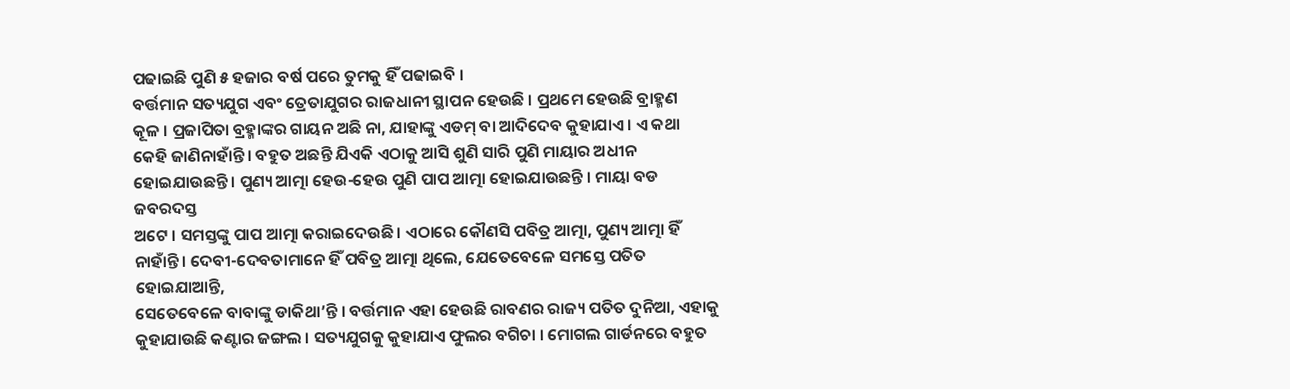ପଢାଇଛି ପୁଣି ୫ ହଜାର ବର୍ଷ ପରେ ତୁମକୁ ହିଁ ପଢାଇବି ।
ବର୍ତ୍ତମାନ ସତ୍ୟଯୁଗ ଏବଂ ତ୍ରେତାଯୁଗର ରାଜଧାନୀ ସ୍ଥାପନ ହେଉଛି । ପ୍ରଥମେ ହେଉଛି ବ୍ରାହ୍ମଣ
କୂଳ । ପ୍ରଜାପିତା ବ୍ରହ୍ମାଙ୍କର ଗାୟନ ଅଛି ନା, ଯାହାଙ୍କୁ ଏଡମ୍ ବା ଆଦିଦେବ କୁହାଯାଏ । ଏ କଥା
କେହି ଜାଣିନାହାଁନ୍ତି । ବହୁତ ଅଛନ୍ତି ଯିଏକି ଏଠାକୁ ଆସି ଶୁଣି ସାରି ପୁଣି ମାୟାର ଅଧୀନ
ହୋଇଯାଉଛନ୍ତି । ପୁଣ୍ୟ ଆତ୍ମା ହେଉ-ହେଉ ପୁଣି ପାପ ଆତ୍ମା ହୋଇଯାଉଛନ୍ତି । ମାୟା ବଡ ଜବରଦସ୍ତ
ଅଟେ । ସମସ୍ତଙ୍କୁ ପାପ ଆତ୍ମା କରାଇଦେଉଛି । ଏଠାରେ କୌଣସି ପବିତ୍ର ଆତ୍ମା, ପୁଣ୍ୟ ଆତ୍ମା ହିଁ
ନାହାଁନ୍ତି । ଦେବୀ-ଦେବତାମାନେ ହିଁ ପବିତ୍ର ଆତ୍ମା ଥିଲେ, ଯେତେବେଳେ ସମସ୍ତେ ପତିତ ହୋଇଯାଆନ୍ତି,
ସେତେବେଳେ ବାବାଙ୍କୁ ଡାକିଥା’ନ୍ତି । ବର୍ତ୍ତମାନ ଏହା ହେଉଛି ରାବଣର ରାଜ୍ୟ ପତିତ ଦୁନିଆ, ଏହାକୁ
କୁହାଯାଉଛି କଣ୍ଟାର ଜଙ୍ଗଲ । ସତ୍ୟଯୁଗକୁ କୁହାଯାଏ ଫୁଲର ବଗିଚା । ମୋଗଲ ଗାର୍ଡନରେ ବହୁତ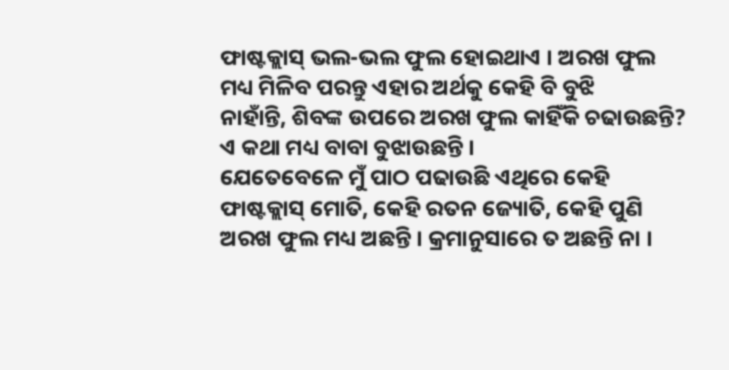ଫାଷ୍ଟକ୍ଲାସ୍ ଭଲ-ଭଲ ଫୁଲ ହୋଇଥାଏ । ଅରଖ ଫୁଲ ମଧ୍ୟ ମିଳିବ ପରନ୍ତୁ ଏହାର ଅର୍ଥକୁ କେହି ବି ବୁଝି
ନାହାଁନ୍ତି, ଶିବଙ୍କ ଉପରେ ଅରଖ ଫୁଲ କାହିଁକି ଚଢାଉଛନ୍ତି? ଏ କଥା ମଧ୍ୟ ବାବା ବୁଝାଉଛନ୍ତି ।
ଯେତେବେଳେ ମୁଁ ପାଠ ପଢାଉଛି ଏଥିରେ କେହି ଫାଷ୍ଟକ୍ଲାସ୍ ମୋତି, କେହି ରତନ ଜ୍ୟୋତି, କେହି ପୁଣି
ଅରଖ ଫୁଲ ମଧ୍ୟ ଅଛନ୍ତି । କ୍ରମାନୁସାରେ ତ ଅଛନ୍ତି ନା ।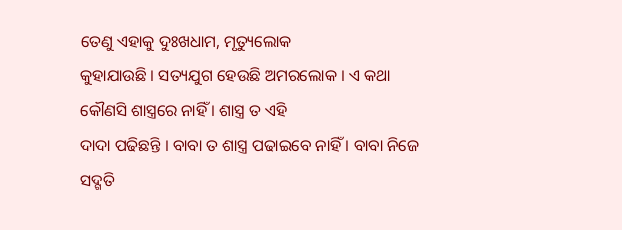ତେଣୁ ଏହାକୁ ଦୁଃଖଧାମ, ମୃତ୍ୟୁଲୋକ
କୁହାଯାଉଛି । ସତ୍ୟଯୁଗ ହେଉଛି ଅମରଲୋକ । ଏ କଥା କୌଣସି ଶାସ୍ତ୍ରରେ ନାହିଁ । ଶାସ୍ତ୍ର ତ ଏହି
ଦାଦା ପଢିଛନ୍ତି । ବାବା ତ ଶାସ୍ତ୍ର ପଢାଇବେ ନାହିଁ । ବାବା ନିଜେ ସଦ୍ଗତି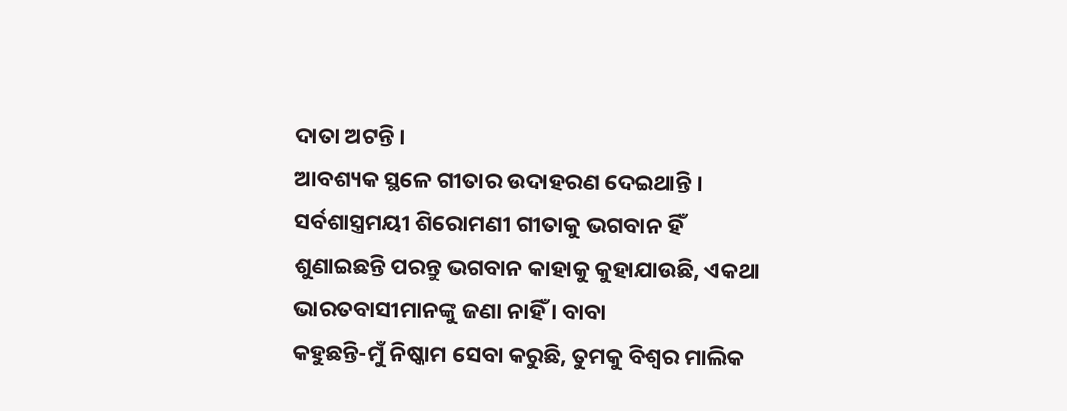ଦାତା ଅଟନ୍ତି ।
ଆବଶ୍ୟକ ସ୍ଥଳେ ଗୀତାର ଉଦାହରଣ ଦେଇଥାନ୍ତି । ସର୍ବଶାସ୍ତ୍ରମୟୀ ଶିରୋମଣୀ ଗୀତାକୁ ଭଗବାନ ହିଁ
ଶୁଣାଇଛନ୍ତି ପରନ୍ତୁ ଭଗବାନ କାହାକୁ କୁହାଯାଉଛି, ଏକଥା ଭାରତବାସୀମାନଙ୍କୁ ଜଣା ନାହିଁ । ବାବା
କହୁଛନ୍ତି-ମୁଁ ନିଷ୍କାମ ସେବା କରୁଛି, ତୁମକୁ ବିଶ୍ୱର ମାଲିକ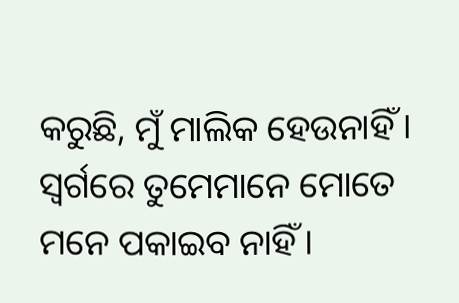କରୁଛି, ମୁଁ ମାଲିକ ହେଉନାହିଁ ।
ସ୍ୱର୍ଗରେ ତୁମେମାନେ ମୋତେ ମନେ ପକାଇବ ନାହିଁ ।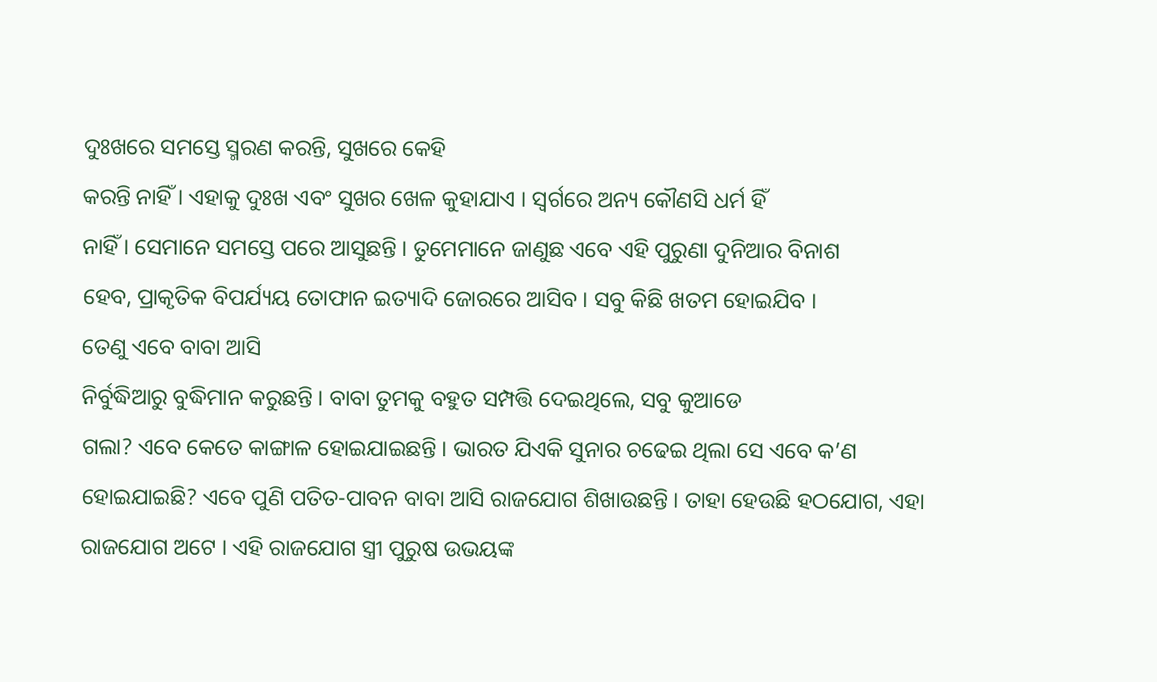ଦୁଃଖରେ ସମସ୍ତେ ସ୍ମରଣ କରନ୍ତି, ସୁଖରେ କେହି
କରନ୍ତି ନାହିଁ । ଏହାକୁ ଦୁଃଖ ଏବଂ ସୁଖର ଖେଳ କୁହାଯାଏ । ସ୍ୱର୍ଗରେ ଅନ୍ୟ କୌଣସି ଧର୍ମ ହିଁ
ନାହିଁ । ସେମାନେ ସମସ୍ତେ ପରେ ଆସୁଛନ୍ତି । ତୁମେମାନେ ଜାଣୁଛ ଏବେ ଏହି ପୁରୁଣା ଦୁନିଆର ବିନାଶ
ହେବ, ପ୍ରାକୃତିକ ବିପର୍ଯ୍ୟୟ ତୋଫାନ ଇତ୍ୟାଦି ଜୋରରେ ଆସିବ । ସବୁ କିଛି ଖତମ ହୋଇଯିବ ।
ତେଣୁ ଏବେ ବାବା ଆସି
ନିର୍ବୁଦ୍ଧିଆରୁ ବୁଦ୍ଧିମାନ କରୁଛନ୍ତି । ବାବା ତୁମକୁ ବହୁତ ସମ୍ପତ୍ତି ଦେଇଥିଲେ, ସବୁ କୁଆଡେ
ଗଲା? ଏବେ କେତେ କାଙ୍ଗାଳ ହୋଇଯାଇଛନ୍ତି । ଭାରତ ଯିଏକି ସୁନାର ଚଢେଇ ଥିଲା ସେ ଏବେ କ’ଣ
ହୋଇଯାଇଛି? ଏବେ ପୁଣି ପତିତ-ପାବନ ବାବା ଆସି ରାଜଯୋଗ ଶିଖାଉଛନ୍ତି । ତାହା ହେଉଛି ହଠଯୋଗ, ଏହା
ରାଜଯୋଗ ଅଟେ । ଏହି ରାଜଯୋଗ ସ୍ତ୍ରୀ ପୁରୁଷ ଉଭୟଙ୍କ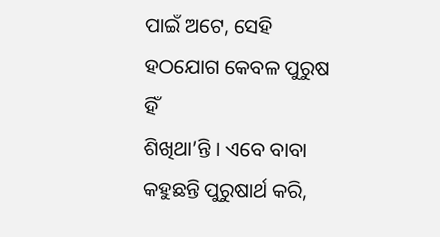ପାଇଁ ଅଟେ, ସେହି ହଠଯୋଗ କେବଳ ପୁରୁଷ ହିଁ
ଶିଖିଥା’ନ୍ତି । ଏବେ ବାବା କହୁଛନ୍ତି ପୁରୁଷାର୍ଥ କରି,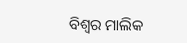ବିଶ୍ୱର ମାଲିକ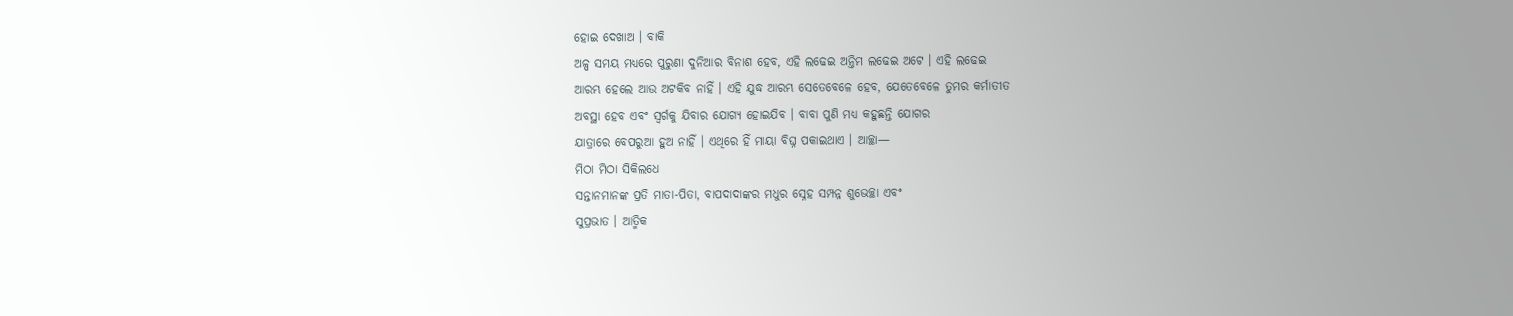ହୋଇ ଦେଖାଅ । ବାକି
ଅଳ୍ପ ସମୟ ମଧ୍ୟରେ ପୁରୁଣା ଦୁନିଆର ବିନାଶ ହେବ, ଏହି ଲଢେଇ ଅନ୍ତିମ ଲଢେଇ ଅଟେ । ଏହି ଲଢେଇ
ଆରମ୍ଭ ହେଲେ ଆଉ ଅଟକିବ ନାହିଁ । ଏହି ଯୁଦ୍ଧ ଆରମ୍ଭ ସେତେବେଳେ ହେବ, ଯେତେବେଳେ ତୁମର କର୍ମାତୀତ
ଅବସ୍ଥା ହେବ ଏବଂ ସ୍ୱର୍ଗକୁ ଯିବାର ଯୋଗ୍ୟ ହୋଇଯିବ । ବାବା ପୁଣି ମଧ୍ୟ କହୁଛନ୍ତି ଯୋଗର
ଯାତ୍ରାରେ ବେପରୁଆ ହୁଅ ନାହିଁ । ଏଥିରେ ହିଁ ମାୟା ବିଘ୍ନ ପକାଇଥାଏ । ଆଚ୍ଛା—
ମିଠା ମିଠା ସିକିଲଧେ
ସନ୍ତାନମାନଙ୍କ ପ୍ରତି ମାତା-ପିତା, ବାପଦାଦାଙ୍କର ମଧୁର ସ୍ନେହ ସମ୍ପନ୍ନ ଶୁଭେଚ୍ଛା ଏବଂ
ସୁପ୍ରଭାତ । ଆତ୍ମିକ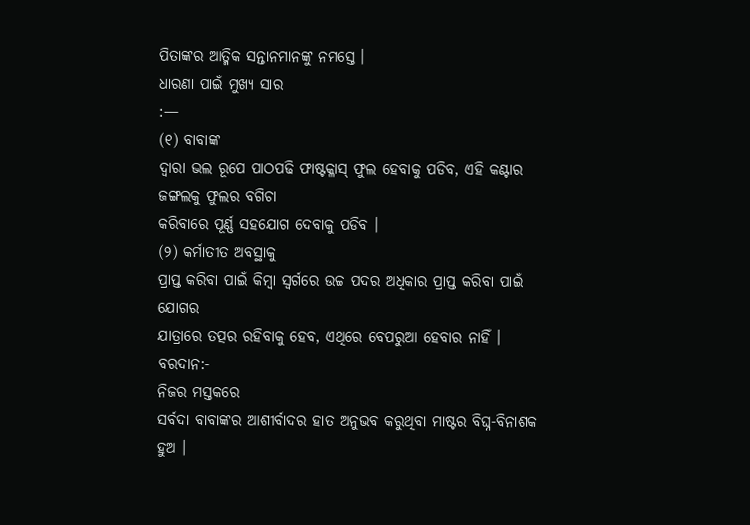ପିତାଙ୍କର ଆତ୍ମିକ ସନ୍ତାନମାନଙ୍କୁ ନମସ୍ତେ ।
ଧାରଣା ପାଇଁ ମୁଖ୍ୟ ସାର
:—
(୧) ବାବାଙ୍କ
ଦ୍ୱାରା ଭଲ ରୂପେ ପାଠପଢି ଫାଷ୍ଟକ୍ଳାସ୍ ଫୁଲ ହେବାକୁ ପଡିବ, ଏହି କଣ୍ଟାର ଜଙ୍ଗଲକୁ ଫୁଲର ବଗିଚା
କରିବାରେ ପୂର୍ଣ୍ଣ ସହଯୋଗ ଦେବାକୁ ପଡିବ ।
(୨) କର୍ମାତୀତ ଅବସ୍ଥାକୁ
ପ୍ରାପ୍ତ କରିବା ପାଇଁ କିମ୍ବା ସ୍ୱର୍ଗରେ ଉଚ୍ଚ ପଦର ଅଧିକାର ପ୍ରାପ୍ତ କରିବା ପାଇଁ ଯୋଗର
ଯାତ୍ରାରେ ତତ୍ପର ରହିବାକୁ ହେବ, ଏଥିରେ ବେପରୁଆ ହେବାର ନାହିଁ ।
ବରଦାନ:-
ନିଜର ମସ୍ତକରେ
ସର୍ବଦା ବାବାଙ୍କର ଆଶୀର୍ବାଦର ହାତ ଅନୁଭବ କରୁଥିବା ମାଷ୍ଟର ବିଘ୍ନ-ବିନାଶକ ହୁଅ ।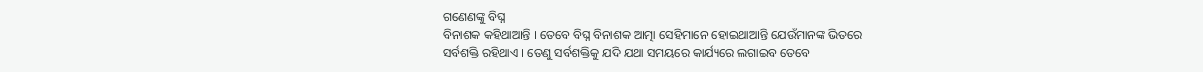ଗଣେଣଙ୍କୁ ବିଘ୍ନ
ବିନାଶକ କହିଥାଆନ୍ତି । ତେବେ ବିଘ୍ନ ବିନାଶକ ଆତ୍ମା ସେହିମାନେ ହୋଇଥାଆନ୍ତି ଯେଉଁମାନଙ୍କ ଭିତରେ
ସର୍ବଶକ୍ତି ରହିଥାଏ । ତେଣୁ ସର୍ବଶକ୍ତିକୁ ଯଦି ଯଥା ସମୟରେ କାର୍ଯ୍ୟରେ ଲଗାଇବ ତେବେ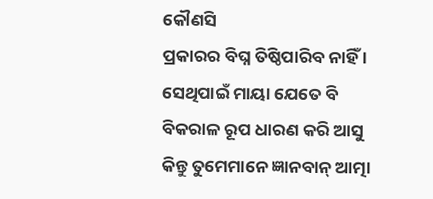କୌଣସି
ପ୍ରକାରର ବିଘ୍ନ ତିଷ୍ଠିପାରିବ ନାହିଁ । ସେଥିପାଇଁ ମାୟା ଯେତେ ବି ବିକରାଳ ରୂପ ଧାରଣ କରି ଆସୁ
କିନ୍ତୁ ତୁମେମାନେ ଜ୍ଞାନବାନ୍ ଆତ୍ମା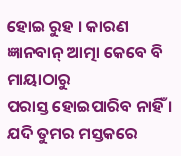ହୋଇ ରୁହ । କାରଣ ଜ୍ଞାନବାନ୍ ଆତ୍ମା କେବେ ବି ମାୟାଠାରୁ
ପରାସ୍ତ ହୋଇପାରିବ ନାହିଁ । ଯଦି ତୁମର ମସ୍ତକରେ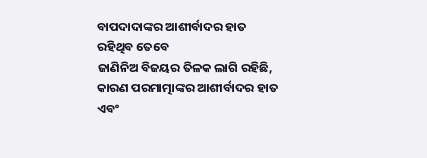ବାପଦାଦାଙ୍କର ଆଶୀର୍ବାଦର ହାତ ରହିଥିବ ତେବେ
ଜାଣିନିଅ ବିଜୟର ତିଳକ ଲାଗି ରହିଛି, କାରଣ ପରମାତ୍ମାଙ୍କର ଆଶୀର୍ବାଦର ହାତ ଏବଂ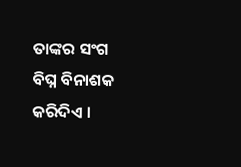ତାଙ୍କର ସଂଗ
ବିଘ୍ନ ବିନାଶକ କରିଦିଏ ।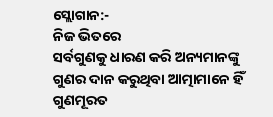ସ୍ଲୋଗାନ:-
ନିଜ ଭିତରେ
ସର୍ବଗୁଣକୁ ଧାରଣ କରି ଅନ୍ୟମାନଙ୍କୁ ଗୁଣର ଦାନ କରୁଥିବା ଆତ୍ମାମାନେ ହିଁ ଗୁଣମୂରତ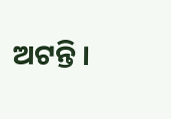ଅଟନ୍ତି ।